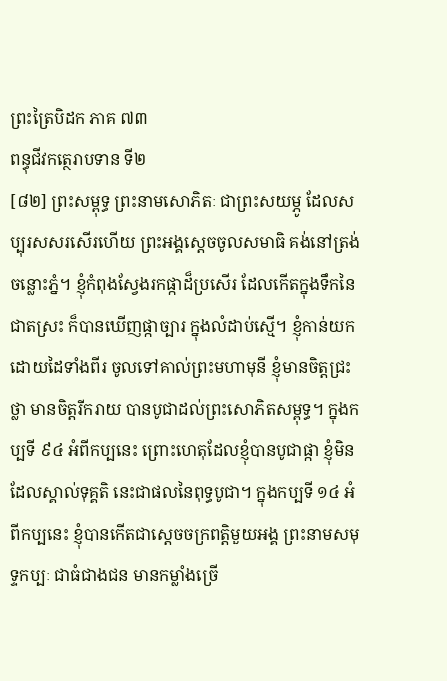ព្រះត្រៃបិដក ភាគ ៧៣
ពន្ធុជីវកត្ថេរាបទាន ទី២
[៨២] ព្រះសម្ពុទ្ធ ព្រះនាមសោភិតៈ ជាព្រះសយម្ភូ ដែលសប្បុរសសរសើរហើយ ព្រះអង្គស្តេចចូលសមាធិ គង់នៅត្រង់ចន្លោះភ្នំ។ ខ្ញុំកំពុងស្វែងរកផ្កាដ៏ប្រសើរ ដែលកើតក្នុងទឹកនៃជាតស្រះ ក៏បានឃើញផ្កាច្បារ ក្នុងលំដាប់ស្មើ។ ខ្ញុំកាន់យកដោយដៃទាំងពីរ ចូលទៅគាល់ព្រះមហាមុនី ខ្ញុំមានចិត្តជ្រះថ្លា មានចិត្តរីករាយ បានបូជាដល់ព្រះសោភិតសម្ពុទ្ធ។ ក្នុងកប្បទី ៩៤ អំពីកប្បនេះ ព្រោះហេតុដែលខ្ញុំបានបូជាផ្កា ខ្ញុំមិនដែលស្គាល់ទុគ្គតិ នេះជាផលនៃពុទ្ធបូជា។ ក្នុងកប្បទី ១៤ អំពីកប្បនេះ ខ្ញុំបានកើតជាស្តេចចក្រពត្តិមួយអង្គ ព្រះនាមសមុទ្ទកប្បៈ ជាធំជាងជន មានកម្លាំងច្រើ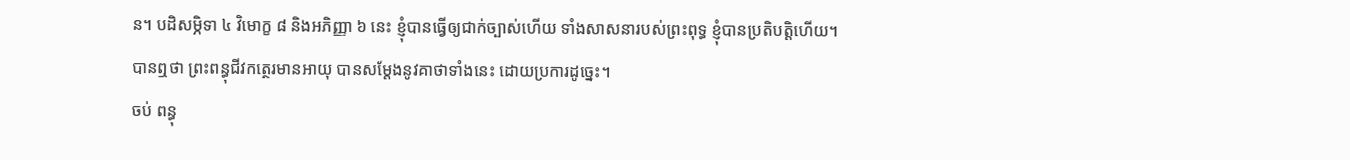ន។ បដិសម្ភិទា ៤ វិមោក្ខ ៨ និងអភិញ្ញា ៦ នេះ ខ្ញុំបានធ្វើឲ្យជាក់ច្បាស់ហើយ ទាំងសាសនារបស់ព្រះពុទ្ធ ខ្ញុំបានប្រតិបត្តិហើយ។
បានឮថា ព្រះពន្ធុជីវកត្ថេរមានអាយុ បានសម្តែងនូវគាថាទាំងនេះ ដោយប្រការដូច្នេះ។
ចប់ ពន្ធុ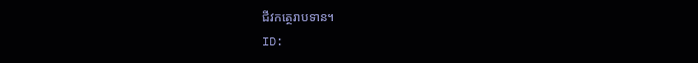ជីវកត្ថេរាបទាន។
ID: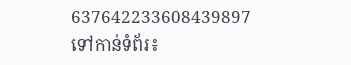637642233608439897
ទៅកាន់ទំព័រ៖